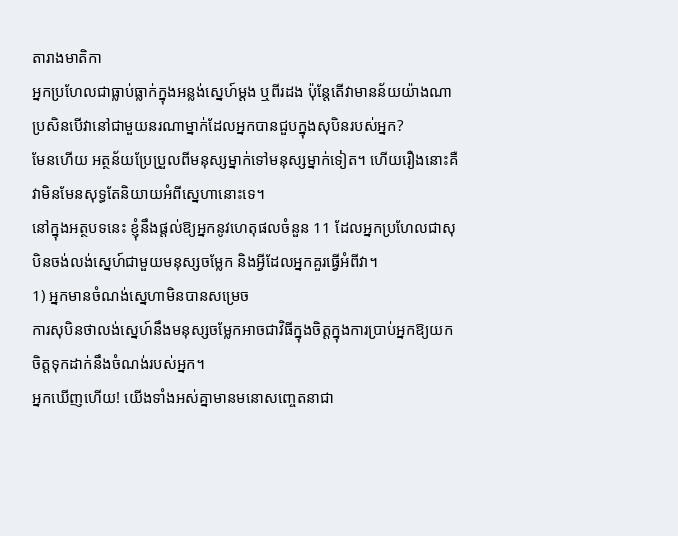តារាងមាតិកា
អ្នកប្រហែលជាធ្លាប់ធ្លាក់ក្នុងអន្លង់ស្នេហ៍ម្តង ឬពីរដង ប៉ុន្តែតើវាមានន័យយ៉ាងណាប្រសិនបើវានៅជាមួយនរណាម្នាក់ដែលអ្នកបានជួបក្នុងសុបិនរបស់អ្នក?
មែនហើយ អត្ថន័យប្រែប្រួលពីមនុស្សម្នាក់ទៅមនុស្សម្នាក់ទៀត។ ហើយរឿងនោះគឺ វាមិនមែនសុទ្ធតែនិយាយអំពីស្នេហានោះទេ។
នៅក្នុងអត្ថបទនេះ ខ្ញុំនឹងផ្តល់ឱ្យអ្នកនូវហេតុផលចំនួន 11 ដែលអ្នកប្រហែលជាសុបិនចង់លង់ស្នេហ៍ជាមួយមនុស្សចម្លែក និងអ្វីដែលអ្នកគួរធ្វើអំពីវា។
1) អ្នកមានចំណង់ស្នេហាមិនបានសម្រេច
ការសុបិនថាលង់ស្នេហ៍នឹងមនុស្សចម្លែកអាចជាវិធីក្នុងចិត្តក្នុងការប្រាប់អ្នកឱ្យយកចិត្តទុកដាក់នឹងចំណង់របស់អ្នក។
អ្នកឃើញហើយ! យើងទាំងអស់គ្នាមានមនោសញ្ចេតនាជា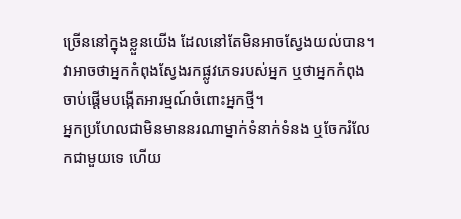ច្រើននៅក្នុងខ្លួនយើង ដែលនៅតែមិនអាចស្វែងយល់បាន។
វាអាចថាអ្នកកំពុងស្វែងរកផ្លូវភេទរបស់អ្នក ឬថាអ្នកកំពុងចាប់ផ្តើមបង្កើតអារម្មណ៍ចំពោះអ្នកថ្មី។
អ្នកប្រហែលជាមិនមាននរណាម្នាក់ទំនាក់ទំនង ឬចែករំលែកជាមួយទេ ហើយ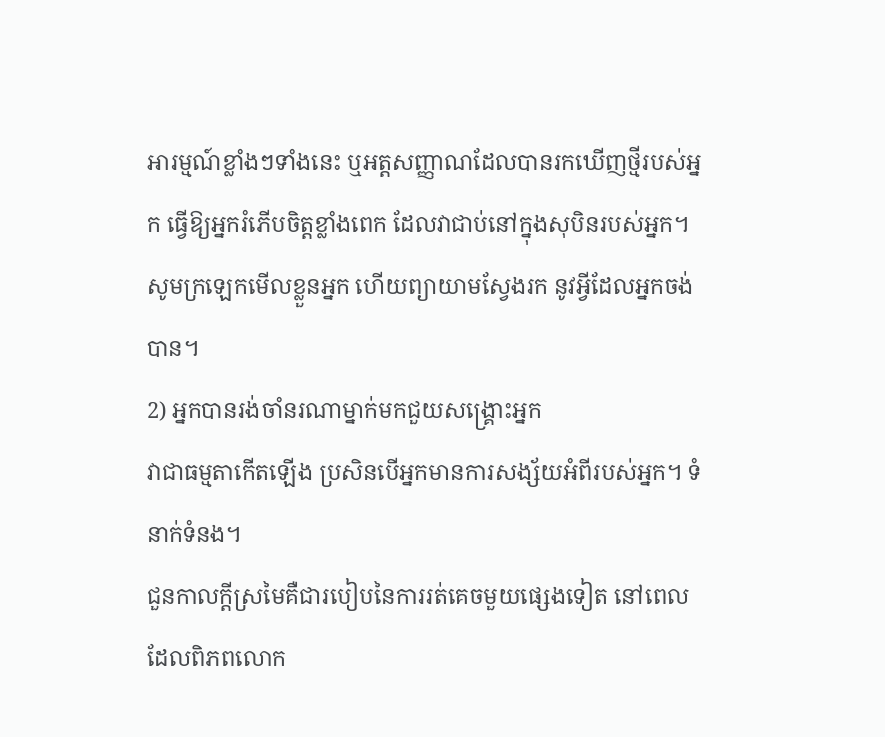អារម្មណ៍ខ្លាំងៗទាំងនេះ ឬអត្តសញ្ញាណដែលបានរកឃើញថ្មីរបស់អ្នក ធ្វើឱ្យអ្នករំភើបចិត្តខ្លាំងពេក ដែលវាជាប់នៅក្នុងសុបិនរបស់អ្នក។
សូមក្រឡេកមើលខ្លួនអ្នក ហើយព្យាយាមស្វែងរក នូវអ្វីដែលអ្នកចង់បាន។
2) អ្នកបានរង់ចាំនរណាម្នាក់មកជួយសង្គ្រោះអ្នក
វាជាធម្មតាកើតឡើង ប្រសិនបើអ្នកមានការសង្ស័យអំពីរបស់អ្នក។ ទំនាក់ទំនង។
ជួនកាលក្តីស្រមៃគឺជារបៀបនៃការរត់គេចមួយផ្សេងទៀត នៅពេលដែលពិភពលោក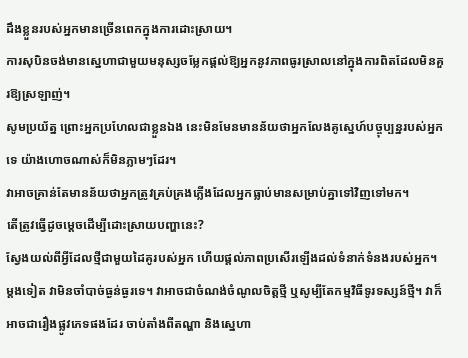ដឹងខ្លួនរបស់អ្នកមានច្រើនពេកក្នុងការដោះស្រាយ។
ការសុបិនចង់មានស្នេហាជាមួយមនុស្សចម្លែកផ្តល់ឱ្យអ្នកនូវភាពធូរស្រាលនៅក្នុងការពិតដែលមិនគួរឱ្យស្រឡាញ់។
សូមប្រយ័ត្ន ព្រោះអ្នកប្រហែលជាខ្លួនឯង នេះមិនមែនមានន័យថាអ្នកលែងគូស្នេហ៍បច្ចុប្បន្នរបស់អ្នកទេ យ៉ាងហោចណាស់ក៏មិនភ្លាមៗដែរ។
វាអាចគ្រាន់តែមានន័យថាអ្នកត្រូវគ្រប់គ្រងភ្លើងដែលអ្នកធ្លាប់មានសម្រាប់គ្នាទៅវិញទៅមក។
តើត្រូវធ្វើដូចម្តេចដើម្បីដោះស្រាយបញ្ហានេះ?
ស្វែងយល់ពីអ្វីដែលថ្មីជាមួយដៃគូរបស់អ្នក ហើយផ្តល់ភាពប្រសើរឡើងដល់ទំនាក់ទំនងរបស់អ្នក។
ម្តងទៀត វាមិនចាំបាច់ធ្ងន់ធ្ងរទេ។ វាអាចជាចំណង់ចំណូលចិត្តថ្មី ឬសូម្បីតែកម្មវិធីទូរទស្សន៍ថ្មី។ វាក៏អាចជារឿងផ្លូវភេទផងដែរ ចាប់តាំងពីតណ្ហា និងស្នេហា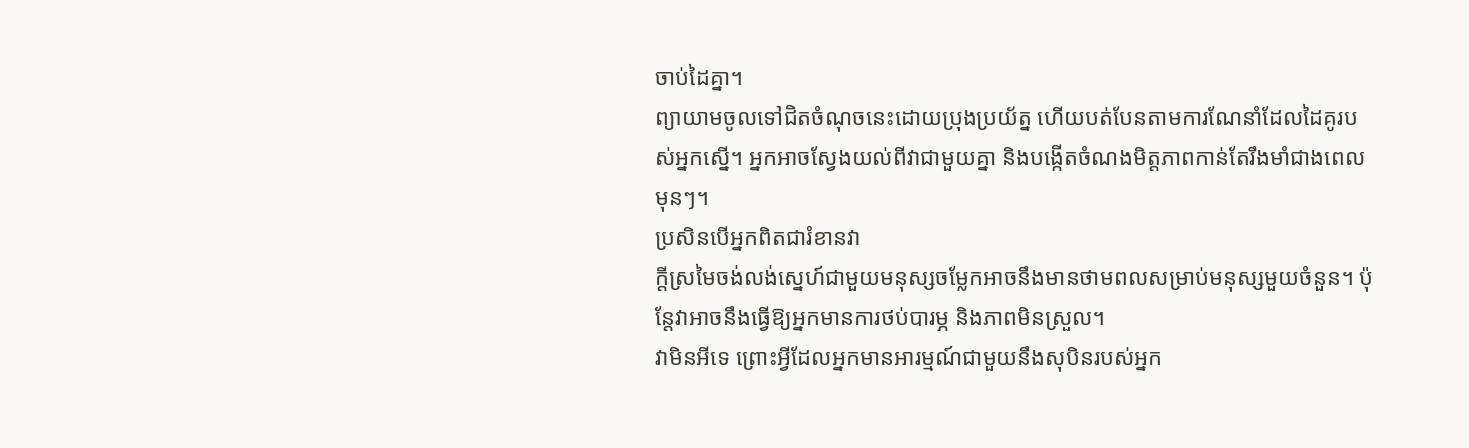ចាប់ដៃគ្នា។
ព្យាយាមចូលទៅជិតចំណុចនេះដោយប្រុងប្រយ័ត្ន ហើយបត់បែនតាមការណែនាំដែលដៃគូរបស់អ្នកស្នើ។ អ្នកអាចស្វែងយល់ពីវាជាមួយគ្នា និងបង្កើតចំណងមិត្តភាពកាន់តែរឹងមាំជាងពេលមុនៗ។
ប្រសិនបើអ្នកពិតជារំខានវា
ក្តីស្រមៃចង់លង់ស្នេហ៍ជាមួយមនុស្សចម្លែកអាចនឹងមានថាមពលសម្រាប់មនុស្សមួយចំនួន។ ប៉ុន្តែវាអាចនឹងធ្វើឱ្យអ្នកមានការថប់បារម្ភ និងភាពមិនស្រួល។
វាមិនអីទេ ព្រោះអ្វីដែលអ្នកមានអារម្មណ៍ជាមួយនឹងសុបិនរបស់អ្នក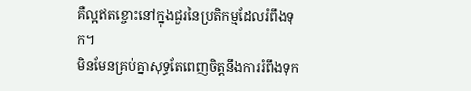គឺល្អឥតខ្ចោះនៅក្នុងជួរនៃប្រតិកម្មដែលរំពឹងទុក។
មិនមែនគ្រប់គ្នាសុទ្ធតែពេញចិត្តនឹងការរំពឹងទុក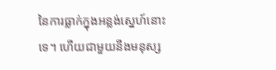នៃការធ្លាក់ក្នុងអន្លង់ស្នេហ៍នោះទេ។ ហើយជាមួយនឹងមនុស្ស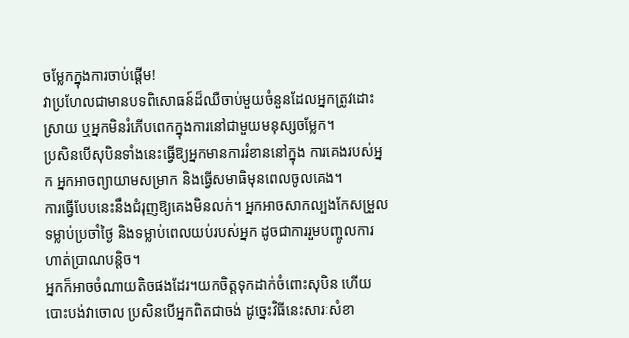ចម្លែកក្នុងការចាប់ផ្តើម!
វាប្រហែលជាមានបទពិសោធន៍ដ៏ឈឺចាប់មួយចំនួនដែលអ្នកត្រូវដោះស្រាយ ឬអ្នកមិនរំភើបពេកក្នុងការនៅជាមួយមនុស្សចម្លែក។
ប្រសិនបើសុបិនទាំងនេះធ្វើឱ្យអ្នកមានការរំខាននៅក្នុង ការគេងរបស់អ្នក អ្នកអាចព្យាយាមសម្រាក និងធ្វើសមាធិមុនពេលចូលគេង។
ការធ្វើបែបនេះនឹងជំរុញឱ្យគេងមិនលក់។ អ្នកអាចសាកល្បងកែសម្រួលទម្លាប់ប្រចាំថ្ងៃ និងទម្លាប់ពេលយប់របស់អ្នក ដូចជាការរួមបញ្ចូលការហាត់ប្រាណបន្តិច។
អ្នកក៏អាចចំណាយតិចផងដែរ។យកចិត្តទុកដាក់ចំពោះសុបិន ហើយបោះបង់វាចោល ប្រសិនបើអ្នកពិតជាចង់ ដូច្នេះវិធីនេះសារៈសំខា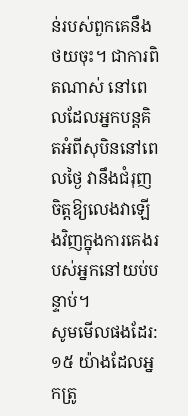ន់របស់ពួកគេនឹងថយចុះ។ ជាការពិតណាស់ នៅពេលដែលអ្នកបន្តគិតអំពីសុបិននៅពេលថ្ងៃ វានឹងជំរុញចិត្តឱ្យលេងវាឡើងវិញក្នុងការគេងរបស់អ្នកនៅយប់បន្ទាប់។
សូមមើលផងដែរ: ១៥ យ៉ាងដែលអ្នកត្រូ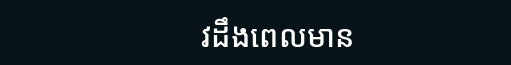វដឹងពេលមាន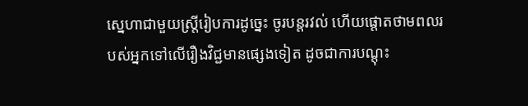ស្នេហាជាមួយស្ត្រីរៀបការដូច្នេះ ចូរបន្តរវល់ ហើយផ្តោតថាមពលរបស់អ្នកទៅលើរឿងវិជ្ជមានផ្សេងទៀត ដូចជាការបណ្តុះ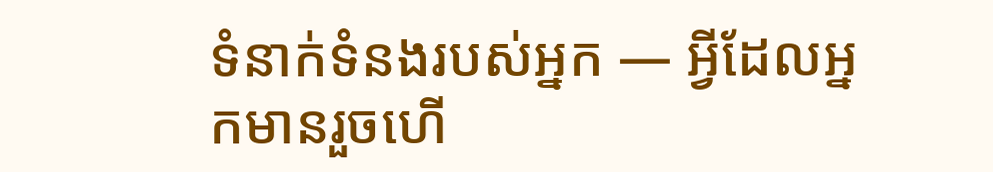ទំនាក់ទំនងរបស់អ្នក — អ្វីដែលអ្នកមានរួចហើ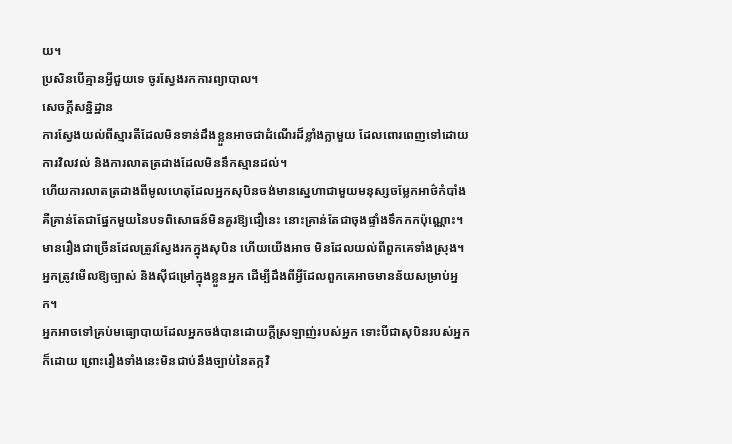យ។
ប្រសិនបើគ្មានអ្វីជួយទេ ចូរស្វែងរកការព្យាបាល។
សេចក្តីសន្និដ្ឋាន
ការស្វែងយល់ពីស្មារតីដែលមិនទាន់ដឹងខ្លួនអាចជាដំណើរដ៏ខ្លាំងក្លាមួយ ដែលពោរពេញទៅដោយការវិលវល់ និងការលាតត្រដាងដែលមិននឹកស្មានដល់។
ហើយការលាតត្រដាងពីមូលហេតុដែលអ្នកសុបិនចង់មានស្នេហាជាមួយមនុស្សចម្លែកអាថ៌កំបាំងគឺគ្រាន់តែជាផ្នែកមួយនៃបទពិសោធន៍មិនគួរឱ្យជឿនេះ នោះគ្រាន់តែជាចុងផ្ទាំងទឹកកកប៉ុណ្ណោះ។
មានរឿងជាច្រើនដែលត្រូវស្វែងរកក្នុងសុបិន ហើយយើងអាច មិនដែលយល់ពីពួកគេទាំងស្រុង។ អ្នកត្រូវមើលឱ្យច្បាស់ និងស៊ីជម្រៅក្នុងខ្លួនអ្នក ដើម្បីដឹងពីអ្វីដែលពួកគេអាចមានន័យសម្រាប់អ្នក។
អ្នកអាចទៅគ្រប់មធ្យោបាយដែលអ្នកចង់បានដោយក្ដីស្រឡាញ់របស់អ្នក ទោះបីជាសុបិនរបស់អ្នកក៏ដោយ ព្រោះរឿងទាំងនេះមិនជាប់នឹងច្បាប់នៃតក្កវិ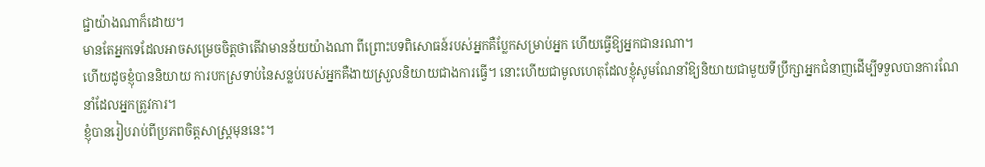ជ្ជាយ៉ាងណាក៏ដោយ។
មានតែអ្នកទេដែលអាចសម្រេចចិត្តថាតើវាមានន័យយ៉ាងណា ពីព្រោះបទពិសោធន៍របស់អ្នកគឺប្លែកសម្រាប់អ្នក ហើយធ្វើឱ្យអ្នកជានរណា។
ហើយដូចខ្ញុំបាននិយាយ ការបកស្រទាប់នៃសន្លប់របស់អ្នកគឺងាយស្រួលនិយាយជាងការធ្វើ។ នោះហើយជាមូលហេតុដែលខ្ញុំសូមណែនាំឱ្យនិយាយជាមួយទីប្រឹក្សាអ្នកជំនាញដើម្បីទទួលបានការណែនាំដែលអ្នកត្រូវការ។
ខ្ញុំបានរៀបរាប់ពីប្រភពចិត្តសាស្ត្រមុននេះ។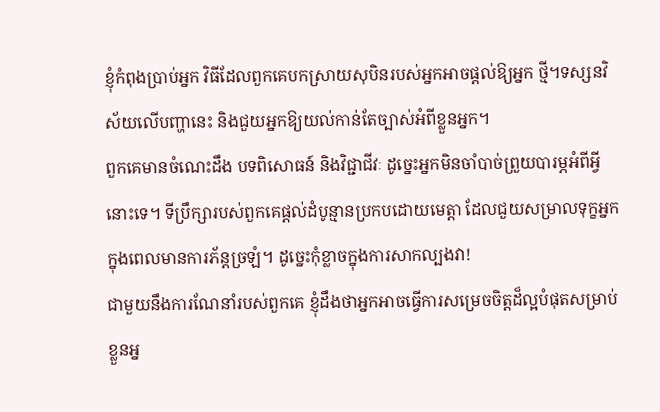ខ្ញុំកំពុងប្រាប់អ្នក វិធីដែលពួកគេបកស្រាយសុបិនរបស់អ្នកអាចផ្តល់ឱ្យអ្នក ថ្មី។ទស្សនវិស័យលើបញ្ហានេះ និងជួយអ្នកឱ្យយល់កាន់តែច្បាស់អំពីខ្លួនអ្នក។
ពួកគេមានចំណេះដឹង បទពិសោធន៍ និងវិជ្ជាជីវៈ ដូច្នេះអ្នកមិនចាំបាច់ព្រួយបារម្ភអំពីអ្វីនោះទេ។ ទីប្រឹក្សារបស់ពួកគេផ្តល់ដំបូន្មានប្រកបដោយមេត្តា ដែលជួយសម្រាលទុក្ខអ្នកក្នុងពេលមានការភ័ន្តច្រឡំ។ ដូច្នេះកុំខ្លាចក្នុងការសាកល្បងវា!
ជាមួយនឹងការណែនាំរបស់ពួកគេ ខ្ញុំដឹងថាអ្នកអាចធ្វើការសម្រេចចិត្តដ៏ល្អបំផុតសម្រាប់ខ្លួនអ្ន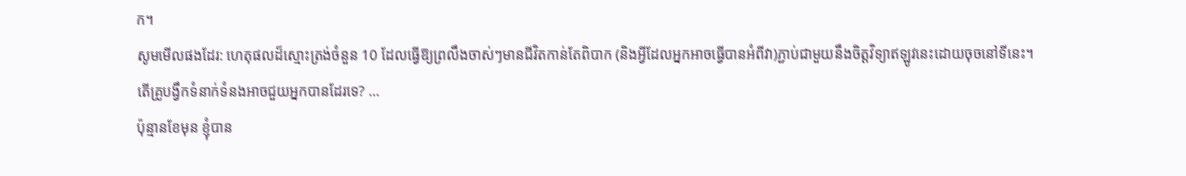ក។
សូមមើលផងដែរ: ហេតុផលដ៏ស្មោះត្រង់ចំនួន 10 ដែលធ្វើឱ្យព្រលឹងចាស់ៗមានជីវិតកាន់តែពិបាក (និងអ្វីដែលអ្នកអាចធ្វើបានអំពីវា)ភ្ជាប់ជាមួយនឹងចិត្តវិទ្យាឥឡូវនេះដោយចុចនៅទីនេះ។
តើគ្រូបង្វឹកទំនាក់ទំនងអាចជួយអ្នកបានដែរទេ? …
ប៉ុន្មានខែមុន ខ្ញុំបាន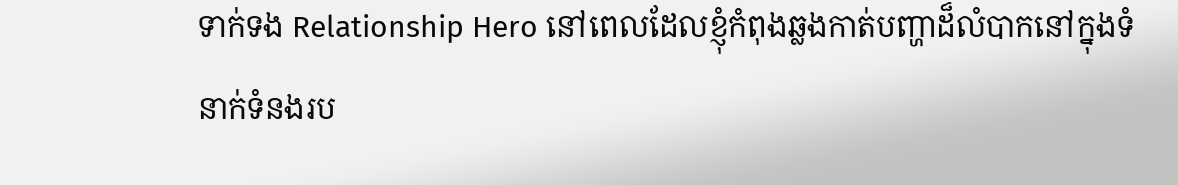ទាក់ទង Relationship Hero នៅពេលដែលខ្ញុំកំពុងឆ្លងកាត់បញ្ហាដ៏លំបាកនៅក្នុងទំនាក់ទំនងរប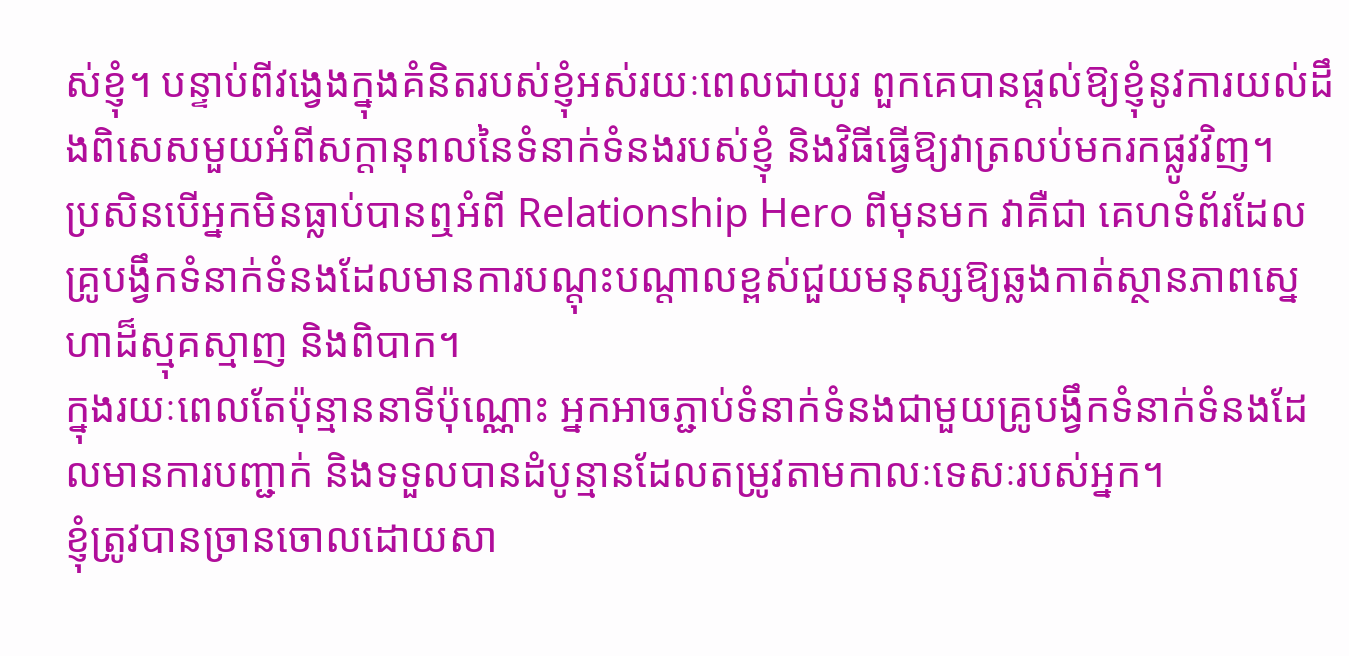ស់ខ្ញុំ។ បន្ទាប់ពីវង្វេងក្នុងគំនិតរបស់ខ្ញុំអស់រយៈពេលជាយូរ ពួកគេបានផ្ដល់ឱ្យខ្ញុំនូវការយល់ដឹងពិសេសមួយអំពីសក្ដានុពលនៃទំនាក់ទំនងរបស់ខ្ញុំ និងវិធីធ្វើឱ្យវាត្រលប់មករកផ្លូវវិញ។
ប្រសិនបើអ្នកមិនធ្លាប់បានឮអំពី Relationship Hero ពីមុនមក វាគឺជា គេហទំព័រដែលគ្រូបង្វឹកទំនាក់ទំនងដែលមានការបណ្តុះបណ្តាលខ្ពស់ជួយមនុស្សឱ្យឆ្លងកាត់ស្ថានភាពស្នេហាដ៏ស្មុគស្មាញ និងពិបាក។
ក្នុងរយៈពេលតែប៉ុន្មាននាទីប៉ុណ្ណោះ អ្នកអាចភ្ជាប់ទំនាក់ទំនងជាមួយគ្រូបង្វឹកទំនាក់ទំនងដែលមានការបញ្ជាក់ និងទទួលបានដំបូន្មានដែលតម្រូវតាមកាលៈទេសៈរបស់អ្នក។
ខ្ញុំត្រូវបានច្រានចោលដោយសា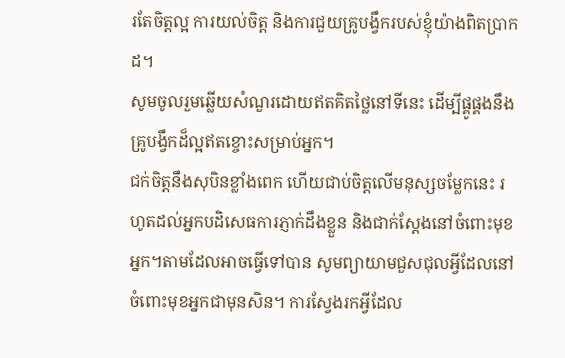រតែចិត្តល្អ ការយល់ចិត្ត និងការជួយគ្រូបង្វឹករបស់ខ្ញុំយ៉ាងពិតប្រាកដ។
សូមចូលរួមឆ្លើយសំណួរដោយឥតគិតថ្លៃនៅទីនេះ ដើម្បីផ្គូផ្គងនឹងគ្រូបង្វឹកដ៏ល្អឥតខ្ចោះសម្រាប់អ្នក។
ជក់ចិត្តនឹងសុបិនខ្លាំងពេក ហើយជាប់ចិត្តលើមនុស្សចម្លែកនេះ រហូតដល់អ្នកបដិសេធការភ្ញាក់ដឹងខ្លួន និងជាក់ស្តែងនៅចំពោះមុខអ្នក។តាមដែលអាចធ្វើទៅបាន សូមព្យាយាមជួសជុលអ្វីដែលនៅចំពោះមុខអ្នកជាមុនសិន។ ការស្វែងរកអ្វីដែល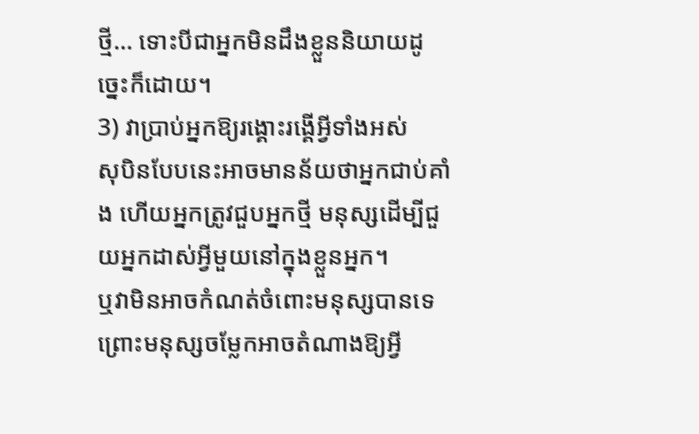ថ្មី… ទោះបីជាអ្នកមិនដឹងខ្លួននិយាយដូច្នេះក៏ដោយ។
3) វាប្រាប់អ្នកឱ្យរង្គោះរង្គើអ្វីទាំងអស់
សុបិនបែបនេះអាចមានន័យថាអ្នកជាប់គាំង ហើយអ្នកត្រូវជួបអ្នកថ្មី មនុស្សដើម្បីជួយអ្នកដាស់អ្វីមួយនៅក្នុងខ្លួនអ្នក។
ឬវាមិនអាចកំណត់ចំពោះមនុស្សបានទេព្រោះមនុស្សចម្លែកអាចតំណាងឱ្យអ្វី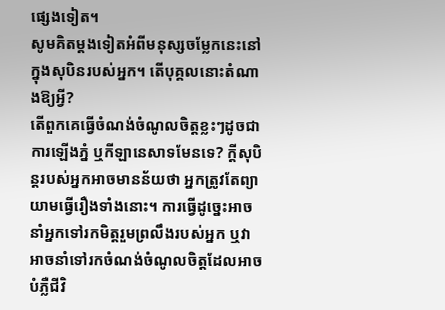ផ្សេងទៀត។
សូមគិតម្តងទៀតអំពីមនុស្សចម្លែកនេះនៅក្នុងសុបិនរបស់អ្នក។ តើបុគ្គលនោះតំណាងឱ្យអ្វី?
តើពួកគេធ្វើចំណង់ចំណូលចិត្តខ្លះៗដូចជា ការឡើងភ្នំ ឬកីឡានេសាទមែនទេ? ក្តីសុបិន្តរបស់អ្នកអាចមានន័យថា អ្នកត្រូវតែព្យាយាមធ្វើរឿងទាំងនោះ។ ការធ្វើដូច្នេះអាចនាំអ្នកទៅរកមិត្តរួមព្រលឹងរបស់អ្នក ឬវាអាចនាំទៅរកចំណង់ចំណូលចិត្តដែលអាចបំភ្លឺជីវិ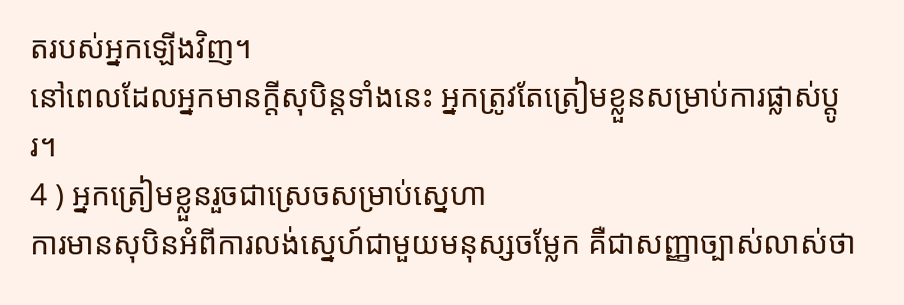តរបស់អ្នកឡើងវិញ។
នៅពេលដែលអ្នកមានក្តីសុបិន្តទាំងនេះ អ្នកត្រូវតែត្រៀមខ្លួនសម្រាប់ការផ្លាស់ប្តូរ។
4 ) អ្នកត្រៀមខ្លួនរួចជាស្រេចសម្រាប់ស្នេហា
ការមានសុបិនអំពីការលង់ស្នេហ៍ជាមួយមនុស្សចម្លែក គឺជាសញ្ញាច្បាស់លាស់ថា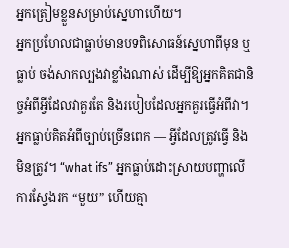អ្នកត្រៀមខ្លួនសម្រាប់ស្នេហាហើយ។
អ្នកប្រហែលជាធ្លាប់មានបទពិសោធន៍ស្នេហាពីមុន ឬធ្លាប់ ចង់សាកល្បងវាខ្លាំងណាស់ ដើម្បីឱ្យអ្នកគិតជានិច្ចអំពីអ្វីដែលវាគួរតែ និងរបៀបដែលអ្នកគួរធ្វើអំពីវា។
អ្នកធ្លាប់គិតអំពីច្បាប់ច្រើនពេក — អ្វីដែលត្រូវធ្វើ និងមិនត្រូវ។ “what ifs” អ្នកធ្លាប់ដោះស្រាយបញ្ហាលើការស្វែងរក “មួយ” ហើយគ្មា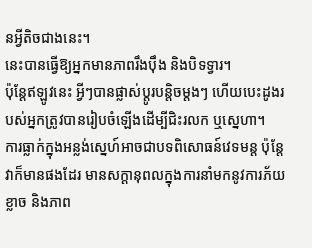នអ្វីតិចជាងនេះ។
នេះបានធ្វើឱ្យអ្នកមានភាពរឹងប៉ឹង និងបិទទ្វារ។
ប៉ុន្តែឥឡូវនេះ អ្វីៗបានផ្លាស់ប្តូរបន្តិចម្តងៗ ហើយបេះដូងរបស់អ្នកត្រូវបានរៀបចំឡើងដើម្បីជិះរលក ឬស្នេហា។
ការធ្លាក់ក្នុងអន្លង់ស្នេហ៍អាចជាបទពិសោធន៍វេទមន្ត ប៉ុន្តែវាក៏មានផងដែរ មានសក្តានុពលក្នុងការនាំមកនូវការភ័យខ្លាច និងភាព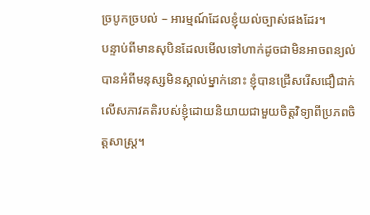ច្របូកច្របល់ – អារម្មណ៍ដែលខ្ញុំយល់ច្បាស់ផងដែរ។
បន្ទាប់ពីមានសុបិនដែលមើលទៅហាក់ដូចជាមិនអាចពន្យល់បានអំពីមនុស្សមិនស្គាល់ម្នាក់នោះ ខ្ញុំបានជ្រើសរើសជឿជាក់លើសភាវគតិរបស់ខ្ញុំដោយនិយាយជាមួយចិត្តវិទ្យាពីប្រភពចិត្តសាស្ត្រ។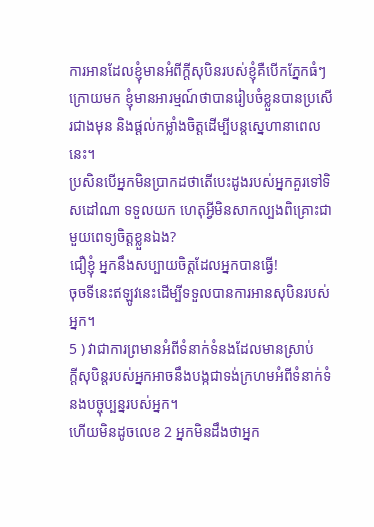ការអានដែលខ្ញុំមានអំពីក្តីសុបិនរបស់ខ្ញុំគឺបើកភ្នែកធំៗ ក្រោយមក ខ្ញុំមានអារម្មណ៍ថាបានរៀបចំខ្លួនបានប្រសើរជាងមុន និងផ្តល់កម្លាំងចិត្តដើម្បីបន្តស្នេហានាពេលនេះ។
ប្រសិនបើអ្នកមិនប្រាកដថាតើបេះដូងរបស់អ្នកគួរទៅទិសដៅណា ទទួលយក ហេតុអ្វីមិនសាកល្បងពិគ្រោះជាមួយពេទ្យចិត្តខ្លួនឯង?
ជឿខ្ញុំ អ្នកនឹងសប្បាយចិត្តដែលអ្នកបានធ្វើ!
ចុចទីនេះឥឡូវនេះដើម្បីទទួលបានការអានសុបិនរបស់អ្នក។
5 ) វាជាការព្រមានអំពីទំនាក់ទំនងដែលមានស្រាប់
ក្តីសុបិន្តរបស់អ្នកអាចនឹងបង្កជាទង់ក្រហមអំពីទំនាក់ទំនងបច្ចុប្បន្នរបស់អ្នក។
ហើយមិនដូចលេខ 2 អ្នកមិនដឹងថាអ្នក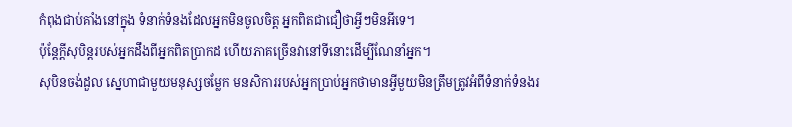កំពុងជាប់គាំងនៅក្នុង ទំនាក់ទំនងដែលអ្នកមិនចូលចិត្ត អ្នកពិតជាជឿថាអ្វីៗមិនអីទេ។
ប៉ុន្តែក្តីសុបិន្តរបស់អ្នកដឹងពីអ្នកពិតប្រាកដ ហើយភាគច្រើនវានៅទីនោះដើម្បីណែនាំអ្នក។
សុបិនចង់ដួល ស្នេហាជាមួយមនុស្សចម្លែក មនសិការរបស់អ្នកប្រាប់អ្នកថាមានអ្វីមួយមិនត្រឹមត្រូវអំពីទំនាក់ទំនងរ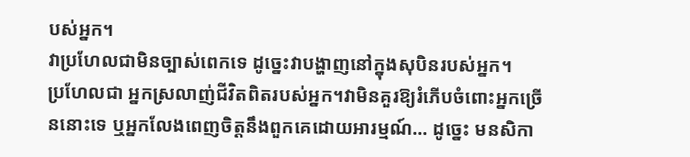បស់អ្នក។
វាប្រហែលជាមិនច្បាស់ពេកទេ ដូច្នេះវាបង្ហាញនៅក្នុងសុបិនរបស់អ្នក។
ប្រហែលជា អ្នកស្រលាញ់ជីវិតពិតរបស់អ្នក។វាមិនគួរឱ្យរំភើបចំពោះអ្នកច្រើននោះទេ ឬអ្នកលែងពេញចិត្តនឹងពួកគេដោយអារម្មណ៍... ដូច្នេះ មនសិកា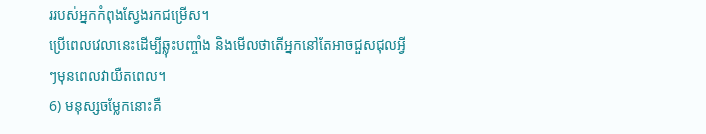ររបស់អ្នកកំពុងស្វែងរកជម្រើស។
ប្រើពេលវេលានេះដើម្បីឆ្លុះបញ្ចាំង និងមើលថាតើអ្នកនៅតែអាចជួសជុលអ្វីៗមុនពេលវាយឺតពេល។
6) មនុស្សចម្លែកនោះគឺ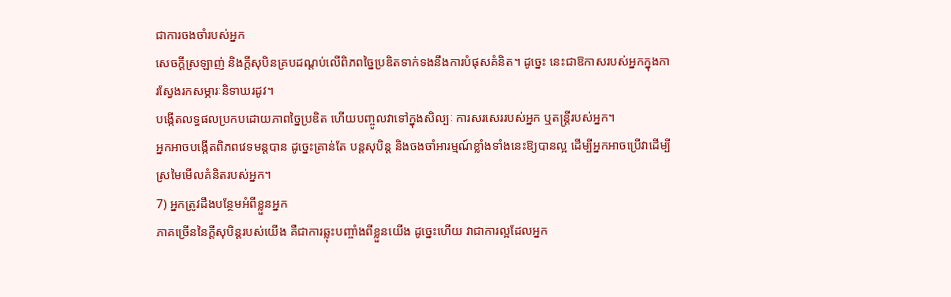ជាការចងចាំរបស់អ្នក
សេចក្ដីស្រឡាញ់ និងក្ដីសុបិនគ្របដណ្តប់លើពិភពច្នៃប្រឌិតទាក់ទងនឹងការបំផុសគំនិត។ ដូច្នេះ នេះជាឱកាសរបស់អ្នកក្នុងការស្វែងរកសម្ភារៈនិទាឃរដូវ។
បង្កើតលទ្ធផលប្រកបដោយភាពច្នៃប្រឌិត ហើយបញ្ចូលវាទៅក្នុងសិល្បៈ ការសរសេររបស់អ្នក ឬតន្ត្រីរបស់អ្នក។
អ្នកអាចបង្កើតពិភពវេទមន្តបាន ដូច្នេះគ្រាន់តែ បន្តសុបិន្ត និងចងចាំអារម្មណ៍ខ្លាំងទាំងនេះឱ្យបានល្អ ដើម្បីអ្នកអាចប្រើវាដើម្បីស្រមៃមើលគំនិតរបស់អ្នក។
7) អ្នកត្រូវដឹងបន្ថែមអំពីខ្លួនអ្នក
ភាគច្រើននៃក្តីសុបិន្តរបស់យើង គឺជាការឆ្លុះបញ្ចាំងពីខ្លួនយើង ដូច្នេះហើយ វាជាការល្អដែលអ្នក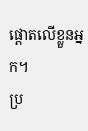ផ្តោតលើខ្លួនអ្នក។
ប្រ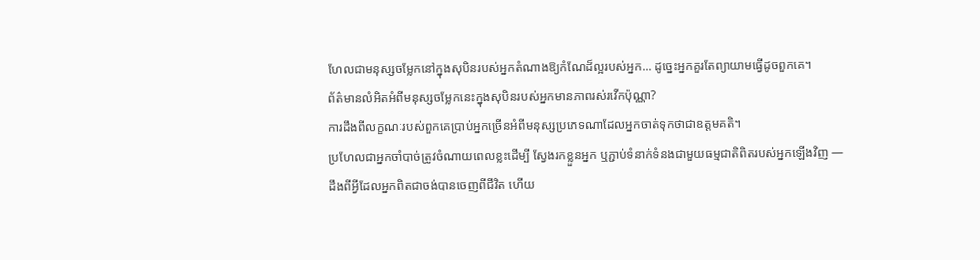ហែលជាមនុស្សចម្លែកនៅក្នុងសុបិនរបស់អ្នកតំណាងឱ្យកំណែដ៏ល្អរបស់អ្នក... ដូច្នេះអ្នកគួរតែព្យាយាមធ្វើដូចពួកគេ។
ព័ត៌មានលំអិតអំពីមនុស្សចម្លែកនេះក្នុងសុបិនរបស់អ្នកមានភាពរស់រវើកប៉ុណ្ណា?
ការដឹងពីលក្ខណៈរបស់ពួកគេប្រាប់អ្នកច្រើនអំពីមនុស្សប្រភេទណាដែលអ្នកចាត់ទុកថាជាឧត្តមគតិ។
ប្រហែលជាអ្នកចាំបាច់ត្រូវចំណាយពេលខ្លះដើម្បី ស្វែងរកខ្លួនអ្នក ឬភ្ជាប់ទំនាក់ទំនងជាមួយធម្មជាតិពិតរបស់អ្នកឡើងវិញ — ដឹងពីអ្វីដែលអ្នកពិតជាចង់បានចេញពីជីវិត ហើយ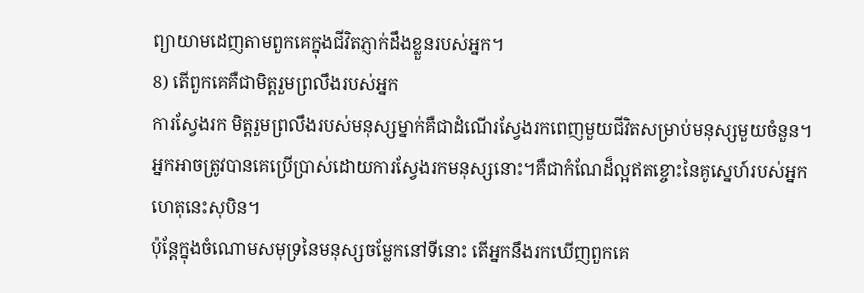ព្យាយាមដេញតាមពួកគេក្នុងជីវិតភ្ញាក់ដឹងខ្លួនរបស់អ្នក។
8) តើពួកគេគឺជាមិត្តរួមព្រលឹងរបស់អ្នក
ការស្វែងរក មិត្តរួមព្រលឹងរបស់មនុស្សម្នាក់គឺជាដំណើរស្វែងរកពេញមួយជីវិតសម្រាប់មនុស្សមួយចំនួន។
អ្នកអាចត្រូវបានគេប្រើប្រាស់ដោយការស្វែងរកមនុស្សនោះ។គឺជាកំណែដ៏ល្អឥតខ្ចោះនៃគូស្នេហ៍របស់អ្នក ហេតុនេះសុបិន។
ប៉ុន្តែក្នុងចំណោមសមុទ្រនៃមនុស្សចម្លែកនៅទីនោះ តើអ្នកនឹងរកឃើញពួកគេ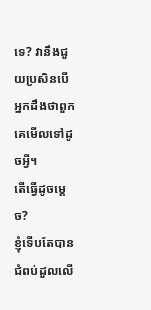ទេ? វានឹងជួយប្រសិនបើអ្នកដឹងថាពួកគេមើលទៅដូចអ្វី។
តើធ្វើដូចម្តេច?
ខ្ញុំទើបតែបានជំពប់ដួលលើ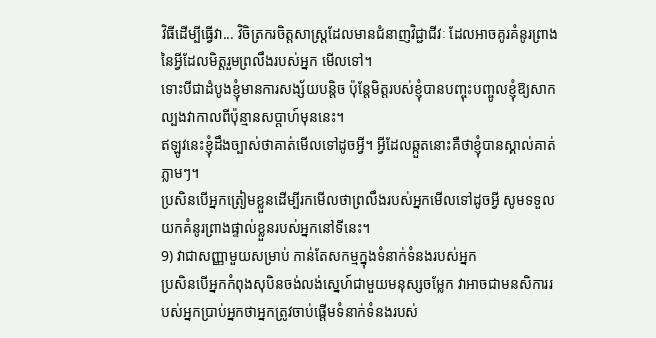វិធីដើម្បីធ្វើវា... វិចិត្រករចិត្តសាស្រ្តដែលមានជំនាញវិជ្ជាជីវៈ ដែលអាចគូរគំនូរព្រាងនៃអ្វីដែលមិត្តរួមព្រលឹងរបស់អ្នក មើលទៅ។
ទោះបីជាដំបូងខ្ញុំមានការសង្ស័យបន្តិច ប៉ុន្តែមិត្តរបស់ខ្ញុំបានបញ្ចុះបញ្ចូលខ្ញុំឱ្យសាកល្បងវាកាលពីប៉ុន្មានសប្តាហ៍មុននេះ។
ឥឡូវនេះខ្ញុំដឹងច្បាស់ថាគាត់មើលទៅដូចអ្វី។ អ្វីដែលឆ្កួតនោះគឺថាខ្ញុំបានស្គាល់គាត់ភ្លាមៗ។
ប្រសិនបើអ្នកត្រៀមខ្លួនដើម្បីរកមើលថាព្រលឹងរបស់អ្នកមើលទៅដូចអ្វី សូមទទួលយកគំនូរព្រាងផ្ទាល់ខ្លួនរបស់អ្នកនៅទីនេះ។
9) វាជាសញ្ញាមួយសម្រាប់ កាន់តែសកម្មក្នុងទំនាក់ទំនងរបស់អ្នក
ប្រសិនបើអ្នកកំពុងសុបិនចង់លង់ស្នេហ៍ជាមួយមនុស្សចម្លែក វាអាចជាមនសិការរបស់អ្នកប្រាប់អ្នកថាអ្នកត្រូវចាប់ផ្តើមទំនាក់ទំនងរបស់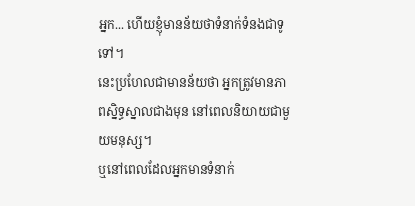អ្នក... ហើយខ្ញុំមានន័យថាទំនាក់ទំនងជាទូទៅ។
នេះប្រហែលជាមានន័យថា អ្នកត្រូវមានភាពស្និទ្ធស្នាលជាងមុន នៅពេលនិយាយជាមួយមនុស្ស។
ឬនៅពេលដែលអ្នកមានទំនាក់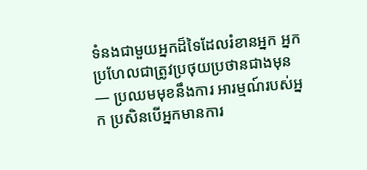ទំនងជាមួយអ្នកដ៏ទៃដែលរំខានអ្នក អ្នកប្រហែលជាត្រូវប្រថុយប្រថានជាងមុន — ប្រឈមមុខនឹងការ អារម្មណ៍របស់អ្នក ប្រសិនបើអ្នកមានការ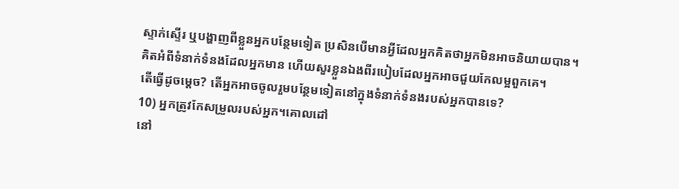ស្ទាក់ស្ទើរ ឬបង្ហាញពីខ្លួនអ្នកបន្ថែមទៀត ប្រសិនបើមានអ្វីដែលអ្នកគិតថាអ្នកមិនអាចនិយាយបាន។
គិតអំពីទំនាក់ទំនងដែលអ្នកមាន ហើយសួរខ្លួនឯងពីរបៀបដែលអ្នកអាចជួយកែលម្អពួកគេ។
តើធ្វើដូចម្តេច? តើអ្នកអាចចូលរួមបន្ថែមទៀតនៅក្នុងទំនាក់ទំនងរបស់អ្នកបានទេ?
10) អ្នកត្រូវកែសម្រួលរបស់អ្នក។គោលដៅ
នៅ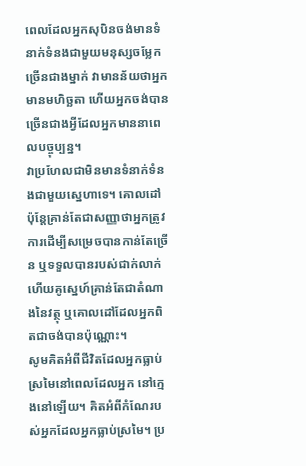ពេលដែលអ្នកសុបិនចង់មានទំនាក់ទំនងជាមួយមនុស្សចម្លែកច្រើនជាងម្នាក់ វាមានន័យថាអ្នកមានមហិច្ឆតា ហើយអ្នកចង់បានច្រើនជាងអ្វីដែលអ្នកមាននាពេលបច្ចុប្បន្ន។
វាប្រហែលជាមិនមានទំនាក់ទំនងជាមួយស្នេហាទេ។ គោលដៅ ប៉ុន្តែគ្រាន់តែជាសញ្ញាថាអ្នកត្រូវការដើម្បីសម្រេចបានកាន់តែច្រើន ឬទទួលបានរបស់ជាក់លាក់ ហើយគូស្នេហ៍គ្រាន់តែជាតំណាងនៃវត្ថុ ឬគោលដៅដែលអ្នកពិតជាចង់បានប៉ុណ្ណោះ។
សូមគិតអំពីជីវិតដែលអ្នកធ្លាប់ស្រមៃនៅពេលដែលអ្នក នៅក្មេងនៅឡើយ។ គិតអំពីកំណែរបស់អ្នកដែលអ្នកធ្លាប់ស្រមៃ។ ប្រ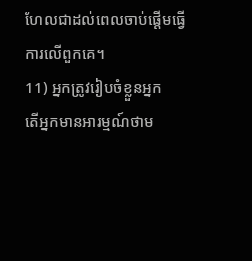ហែលជាដល់ពេលចាប់ផ្តើមធ្វើការលើពួកគេ។
11) អ្នកត្រូវរៀបចំខ្លួនអ្នក
តើអ្នកមានអារម្មណ៍ថាម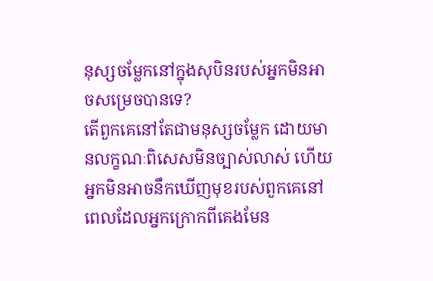នុស្សចម្លែកនៅក្នុងសុបិនរបស់អ្នកមិនអាចសម្រេចបានទេ?
តើពួកគេនៅតែជាមនុស្សចម្លែក ដោយមានលក្ខណៈពិសេសមិនច្បាស់លាស់ ហើយអ្នកមិនអាចនឹកឃើញមុខរបស់ពួកគេនៅពេលដែលអ្នកក្រោកពីគេងមែន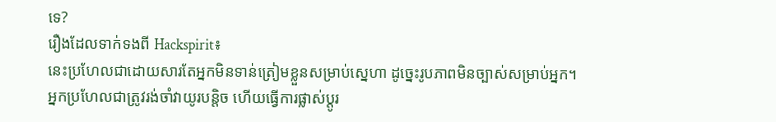ទេ?
រឿងដែលទាក់ទងពី Hackspirit៖
នេះប្រហែលជាដោយសារតែអ្នកមិនទាន់ត្រៀមខ្លួនសម្រាប់ស្នេហា ដូច្នេះរូបភាពមិនច្បាស់សម្រាប់អ្នក។
អ្នកប្រហែលជាត្រូវរង់ចាំវាយូរបន្តិច ហើយធ្វើការផ្លាស់ប្តូរ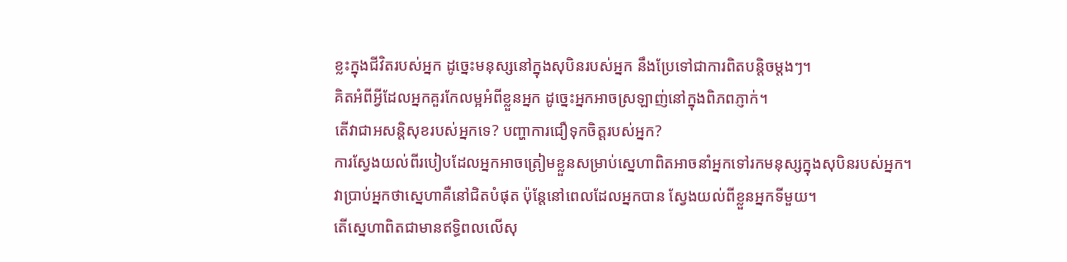ខ្លះក្នុងជីវិតរបស់អ្នក ដូច្នេះមនុស្សនៅក្នុងសុបិនរបស់អ្នក នឹងប្រែទៅជាការពិតបន្តិចម្តងៗ។
គិតអំពីអ្វីដែលអ្នកគួរកែលម្អអំពីខ្លួនអ្នក ដូច្នេះអ្នកអាចស្រឡាញ់នៅក្នុងពិភពភ្ញាក់។
តើវាជាអសន្តិសុខរបស់អ្នកទេ? បញ្ហាការជឿទុកចិត្តរបស់អ្នក?
ការស្វែងយល់ពីរបៀបដែលអ្នកអាចត្រៀមខ្លួនសម្រាប់ស្នេហាពិតអាចនាំអ្នកទៅរកមនុស្សក្នុងសុបិនរបស់អ្នក។
វាប្រាប់អ្នកថាស្នេហាគឺនៅជិតបំផុត ប៉ុន្តែនៅពេលដែលអ្នកបាន ស្វែងយល់ពីខ្លួនអ្នកទីមួយ។
តើស្នេហាពិតជាមានឥទ្ធិពលលើសុ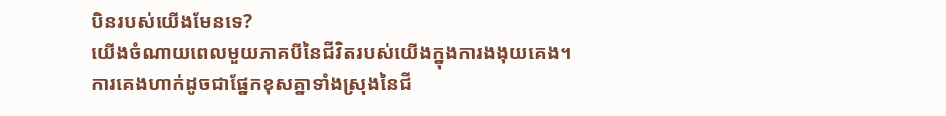បិនរបស់យើងមែនទេ?
យើងចំណាយពេលមួយភាគបីនៃជីវិតរបស់យើងក្នុងការងងុយគេង។
ការគេងហាក់ដូចជាផ្នែកខុសគ្នាទាំងស្រុងនៃជី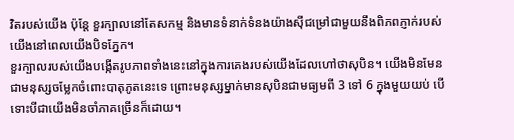វិតរបស់យើង ប៉ុន្តែ ខួរក្បាលនៅតែសកម្ម និងមានទំនាក់ទំនងយ៉ាងស៊ីជម្រៅជាមួយនឹងពិភពភ្ញាក់របស់យើងនៅពេលយើងបិទភ្នែក។
ខួរក្បាលរបស់យើងបង្កើតរូបភាពទាំងនេះនៅក្នុងការគេងរបស់យើងដែលហៅថាសុបិន។ យើងមិនមែនជាមនុស្សចម្លែកចំពោះបាតុភូតនេះទេ ព្រោះមនុស្សម្នាក់មានសុបិនជាមធ្យមពី 3 ទៅ 6 ក្នុងមួយយប់ បើទោះបីជាយើងមិនចាំភាគច្រើនក៏ដោយ។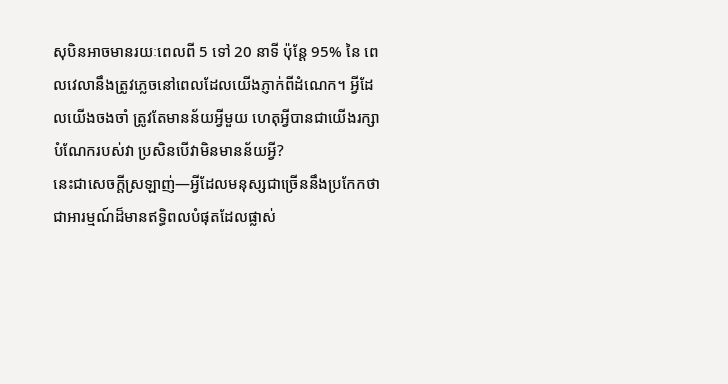សុបិនអាចមានរយៈពេលពី 5 ទៅ 20 នាទី ប៉ុន្តែ 95% នៃ ពេលវេលានឹងត្រូវភ្លេចនៅពេលដែលយើងភ្ញាក់ពីដំណេក។ អ្វីដែលយើងចងចាំ ត្រូវតែមានន័យអ្វីមួយ ហេតុអ្វីបានជាយើងរក្សាបំណែករបស់វា ប្រសិនបើវាមិនមានន័យអ្វី?
នេះជាសេចក្តីស្រឡាញ់—អ្វីដែលមនុស្សជាច្រើននឹងប្រកែកថាជាអារម្មណ៍ដ៏មានឥទ្ធិពលបំផុតដែលផ្លាស់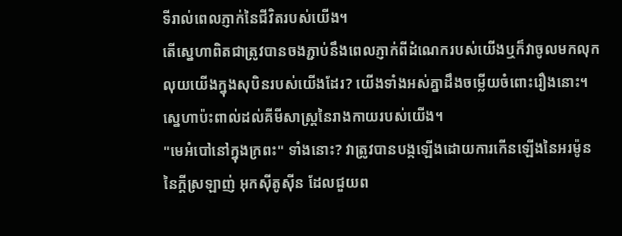ទីរាល់ពេលភ្ញាក់នៃជីវិតរបស់យើង។
តើស្នេហាពិតជាត្រូវបានចងភ្ជាប់នឹងពេលភ្ញាក់ពីដំណេករបស់យើងឬក៏វាចូលមកលុកលុយយើងក្នុងសុបិនរបស់យើងដែរ? យើងទាំងអស់គ្នាដឹងចម្លើយចំពោះរឿងនោះ។
ស្នេហាប៉ះពាល់ដល់គីមីសាស្ត្រនៃរាងកាយរបស់យើង។
"មេអំបៅនៅក្នុងក្រពះ" ទាំងនោះ? វាត្រូវបានបង្កឡើងដោយការកើនឡើងនៃអរម៉ូននៃក្តីស្រឡាញ់ អុកស៊ីតូស៊ីន ដែលជួយព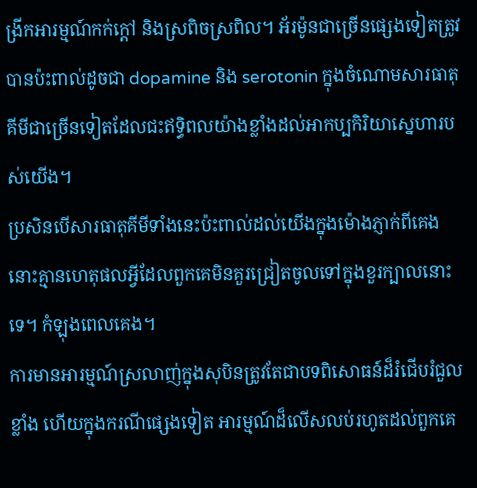ង្រីកអារម្មណ៍កក់ក្តៅ និងស្រពិចស្រពិល។ អ័រម៉ូនជាច្រើនផ្សេងទៀតត្រូវបានប៉ះពាល់ដូចជា dopamine និង serotonin ក្នុងចំណោមសារធាតុគីមីជាច្រើនទៀតដែលជះឥទ្ធិពលយ៉ាងខ្លាំងដល់អាកប្បកិរិយាស្នេហារបស់យើង។
ប្រសិនបើសារធាតុគីមីទាំងនេះប៉ះពាល់ដល់យើងក្នុងម៉ោងភ្ញាក់ពីគេង នោះគ្មានហេតុផលអ្វីដែលពួកគេមិនគួរជ្រៀតចូលទៅក្នុងខួរក្បាលនោះទេ។ កំឡុងពេលគេង។
ការមានអារម្មណ៍ស្រលាញ់ក្នុងសុបិនត្រូវតែជាបទពិសោធន៍ដ៏រំជើបរំជួលខ្លាំង ហើយក្នុងករណីផ្សេងទៀត អារម្មណ៍ដ៏លើសលប់រហូតដល់ពួកគេ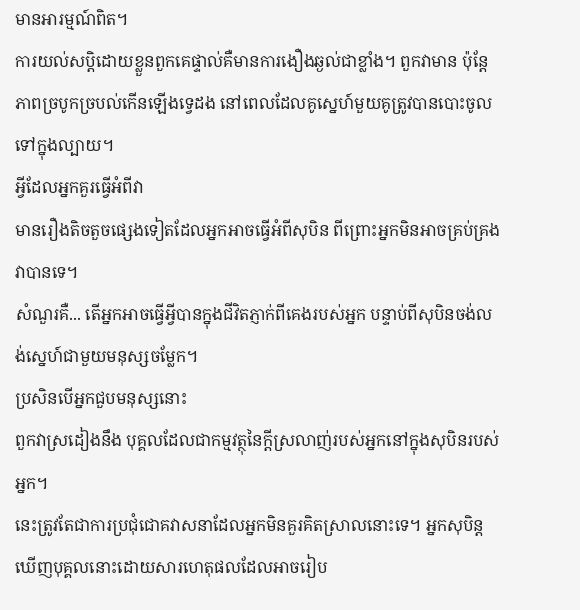មានអារម្មណ៍ពិត។
ការយល់សប្តិដោយខ្លួនពួកគេផ្ទាល់គឺមានការងឿងឆ្ងល់ជាខ្លាំង។ ពួកវាមាន ប៉ុន្តែភាពច្របូកច្របល់កើនឡើងទ្វេដង នៅពេលដែលគូស្នេហ៍មួយគូត្រូវបានបោះចូលទៅក្នុងល្បាយ។
អ្វីដែលអ្នកគួរធ្វើអំពីវា
មានរឿងតិចតួចផ្សេងទៀតដែលអ្នកអាចធ្វើអំពីសុបិន ពីព្រោះអ្នកមិនអាចគ្រប់គ្រងវាបានទេ។
សំណួរគឺ... តើអ្នកអាចធ្វើអ្វីបានក្នុងជីវិតភ្ញាក់ពីគេងរបស់អ្នក បន្ទាប់ពីសុបិនចង់លង់ស្នេហ៍ជាមួយមនុស្សចម្លែក។
ប្រសិនបើអ្នកជួបមនុស្សនោះ
ពួកវាស្រដៀងនឹង បុគ្គលដែលជាកម្មវត្ថុនៃក្តីស្រលាញ់របស់អ្នកនៅក្នុងសុបិនរបស់អ្នក។
នេះត្រូវតែជាការប្រជុំជោគវាសនាដែលអ្នកមិនគួរគិតស្រាលនោះទេ។ អ្នកសុបិន្តឃើញបុគ្គលនោះដោយសារហេតុផលដែលអាចរៀប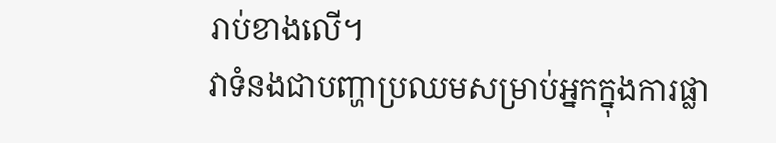រាប់ខាងលើ។
វាទំនងជាបញ្ហាប្រឈមសម្រាប់អ្នកក្នុងការផ្លា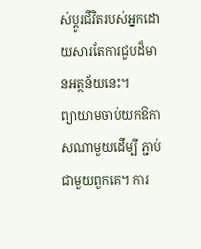ស់ប្តូរជីវិតរបស់អ្នកដោយសារតែការជួបដ៏មានអត្ថន័យនេះ។
ព្យាយាមចាប់យកឱកាសណាមួយដើម្បី ភ្ជាប់ជាមួយពួកគេ។ ការ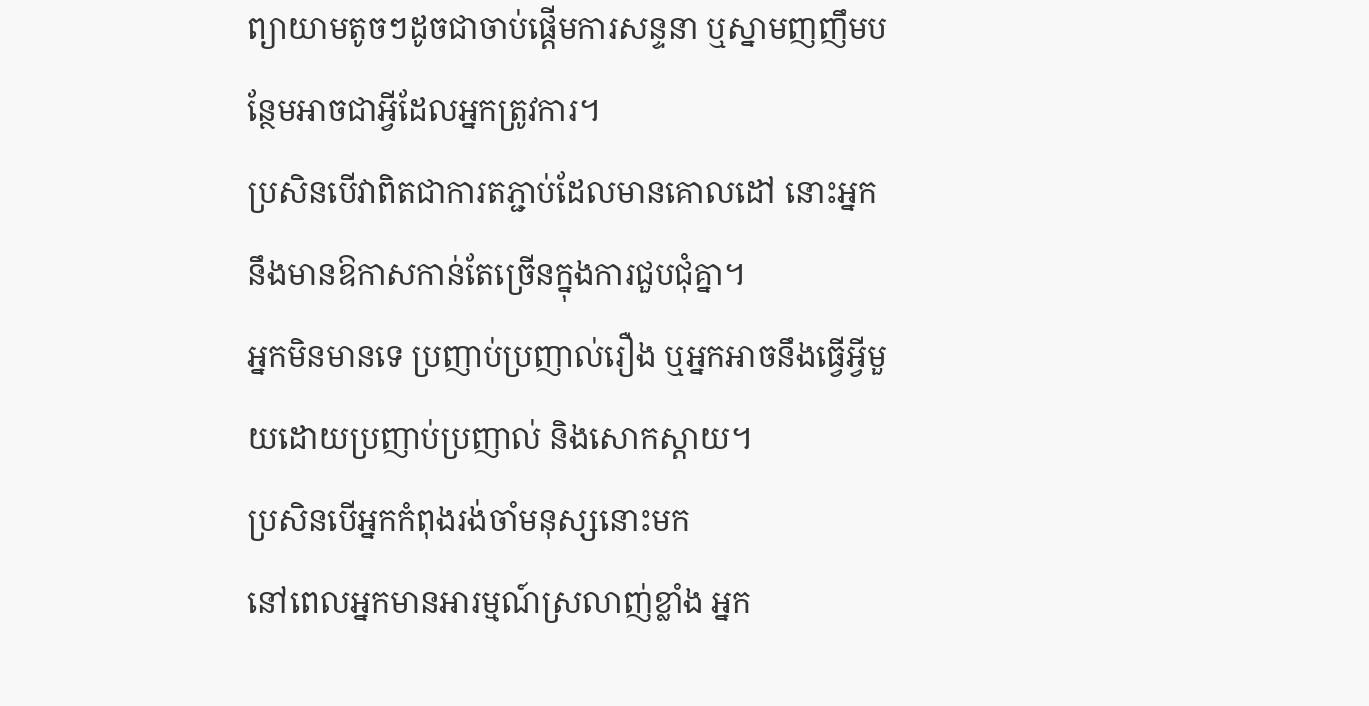ព្យាយាមតូចៗដូចជាចាប់ផ្តើមការសន្ទនា ឬស្នាមញញឹមបន្ថែមអាចជាអ្វីដែលអ្នកត្រូវការ។
ប្រសិនបើវាពិតជាការតភ្ជាប់ដែលមានគោលដៅ នោះអ្នកនឹងមានឱកាសកាន់តែច្រើនក្នុងការជួបជុំគ្នា។
អ្នកមិនមានទេ ប្រញាប់ប្រញាល់រឿង ឬអ្នកអាចនឹងធ្វើអ្វីមួយដោយប្រញាប់ប្រញាល់ និងសោកស្តាយ។
ប្រសិនបើអ្នកកំពុងរង់ចាំមនុស្សនោះមក
នៅពេលអ្នកមានអារម្មណ៍ស្រលាញ់ខ្លាំង អ្នក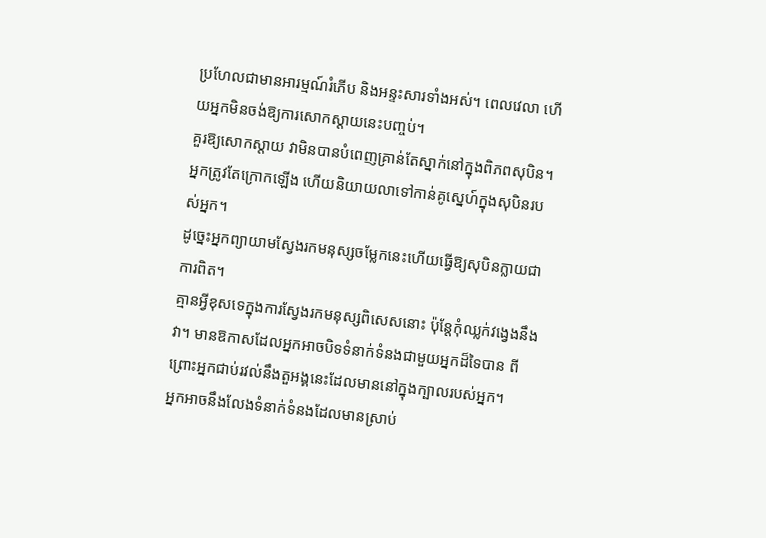ប្រហែលជាមានអារម្មណ៍រំភើប និងអន្ទះសារទាំងអស់។ ពេលវេលា ហើយអ្នកមិនចង់ឱ្យការសោកស្ដាយនេះបញ្ចប់។
គួរឱ្យសោកស្តាយ វាមិនបានបំពេញគ្រាន់តែស្នាក់នៅក្នុងពិភពសុបិន។ អ្នកត្រូវតែក្រោកឡើង ហើយនិយាយលាទៅកាន់គូស្នេហ៍ក្នុងសុបិនរបស់អ្នក។
ដូច្នេះអ្នកព្យាយាមស្វែងរកមនុស្សចម្លែកនេះហើយធ្វើឱ្យសុបិនក្លាយជាការពិត។
គ្មានអ្វីខុសទេក្នុងការស្វែងរកមនុស្សពិសេសនោះ ប៉ុន្តែកុំឈ្លក់វង្វេងនឹងវា។ មានឱកាសដែលអ្នកអាចបិទទំនាក់ទំនងជាមួយអ្នកដ៏ទៃបាន ពីព្រោះអ្នកជាប់រវល់នឹងតួអង្គនេះដែលមាននៅក្នុងក្បាលរបស់អ្នក។
អ្នកអាចនឹងលែងទំនាក់ទំនងដែលមានស្រាប់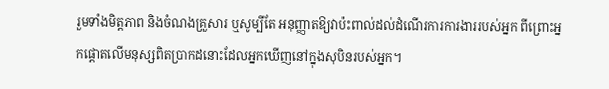រួមទាំងមិត្តភាព និងចំណងគ្រួសារ ឬសូម្បីតែ អនុញ្ញាតឱ្យវាប៉ះពាល់ដល់ដំណើរការការងាររបស់អ្នក ពីព្រោះអ្នកផ្តោតលើមនុស្សពិតប្រាកដនោះដែលអ្នកឃើញនៅក្នុងសុបិនរបស់អ្នក។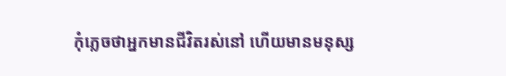កុំភ្លេចថាអ្នកមានជីវិតរស់នៅ ហើយមានមនុស្ស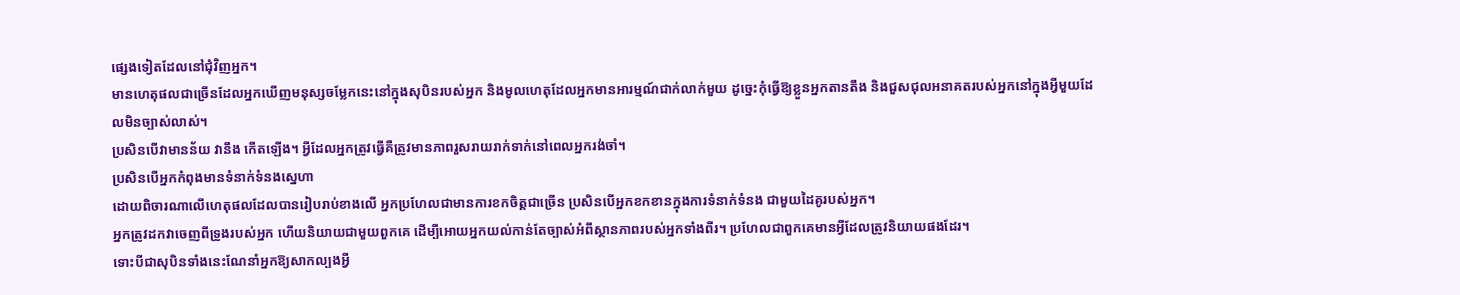ផ្សេងទៀតដែលនៅជុំវិញអ្នក។
មានហេតុផលជាច្រើនដែលអ្នកឃើញមនុស្សចម្លែកនេះនៅក្នុងសុបិនរបស់អ្នក និងមូលហេតុដែលអ្នកមានអារម្មណ៍ជាក់លាក់មួយ ដូច្នេះកុំធ្វើឱ្យខ្លួនអ្នកតានតឹង និងជួសជុលអនាគតរបស់អ្នកនៅក្នុងអ្វីមួយដែលមិនច្បាស់លាស់។
ប្រសិនបើវាមានន័យ វានឹង កើតឡើង។ អ្វីដែលអ្នកត្រូវធ្វើគឺត្រូវមានភាពរួសរាយរាក់ទាក់នៅពេលអ្នករង់ចាំ។
ប្រសិនបើអ្នកកំពុងមានទំនាក់ទំនងស្នេហា
ដោយពិចារណាលើហេតុផលដែលបានរៀបរាប់ខាងលើ អ្នកប្រហែលជាមានការខកចិត្តជាច្រើន ប្រសិនបើអ្នកខកខានក្នុងការទំនាក់ទំនង ជាមួយដៃគូរបស់អ្នក។
អ្នកត្រូវដកវាចេញពីទ្រូងរបស់អ្នក ហើយនិយាយជាមួយពួកគេ ដើម្បីអោយអ្នកយល់កាន់តែច្បាស់អំពីស្ថានភាពរបស់អ្នកទាំងពីរ។ ប្រហែលជាពួកគេមានអ្វីដែលត្រូវនិយាយផងដែរ។
ទោះបីជាសុបិនទាំងនេះណែនាំអ្នកឱ្យសាកល្បងអ្វី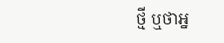ថ្មី ឬថាអ្ន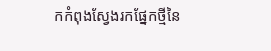កកំពុងស្វែងរកផ្នែកថ្មីនៃ